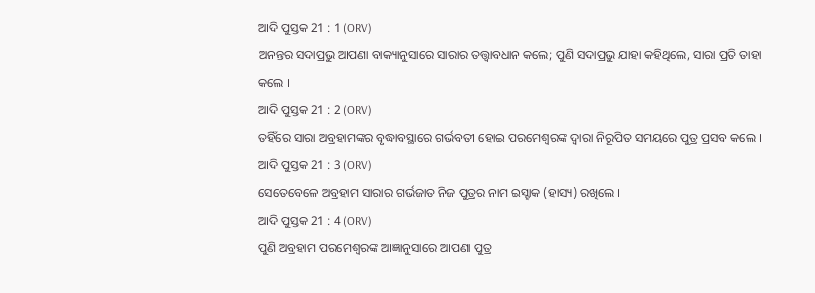ଆଦି ପୁସ୍ତକ 21 : 1 (ORV)
ଅନନ୍ତର ସଦାପ୍ରଭୁ ଆପଣା ବାକ୍ୟାନୁସାରେ ସାରାର ତତ୍ତ୍ଵାବଧାନ କଲେ; ପୁଣି ସଦାପ୍ରଭୁ ଯାହା କହିଥିଲେ, ସାରା ପ୍ରତି ତାହା କଲେ ।
ଆଦି ପୁସ୍ତକ 21 : 2 (ORV)
ତହିଁରେ ସାରା ଅବ୍ରହାମଙ୍କର ବୃଦ୍ଧାବସ୍ଥାରେ ଗର୍ଭବତୀ ହୋଇ ପରମେଶ୍ଵରଙ୍କ ଦ୍ଵାରା ନିରୂପିତ ସମୟରେ ପୁତ୍ର ପ୍ରସବ କଲେ ।
ଆଦି ପୁସ୍ତକ 21 : 3 (ORV)
ସେତେବେଳେ ଅବ୍ରହାମ ସାରାର ଗର୍ଭଜାତ ନିଜ ପୁତ୍ରର ନାମ ଇସ୍ହାକ (ହାସ୍ୟ) ରଖିଲେ ।
ଆଦି ପୁସ୍ତକ 21 : 4 (ORV)
ପୁଣି ଅବ୍ରହାମ ପରମେଶ୍ଵରଙ୍କ ଆଜ୍ଞାନୁସାରେ ଆପଣା ପୁତ୍ର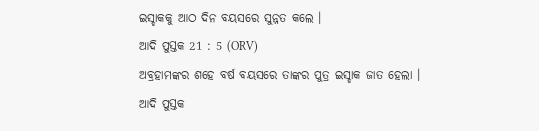ଇସ୍ହାକକୁ ଆଠ ଦିନ ବୟସରେ ସୁନ୍ନତ କଲେ ।
ଆଦି ପୁସ୍ତକ 21 : 5 (ORV)
ଅବ୍ରହାମଙ୍କର ଶହେ ବର୍ଷ ବୟସରେ ତାଙ୍କର ପୁତ୍ର ଇସ୍ହାକ ଜାତ ହେଲା ।
ଆଦି ପୁସ୍ତକ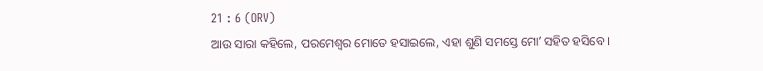21 : 6 (ORV)
ଆଉ ସାରା କହିଲେ, ପରମେଶ୍ଵର ମୋତେ ହସାଇଲେ, ଏହା ଶୁଣି ସମସ୍ତେ ମୋʼ ସହିତ ହସିବେ ।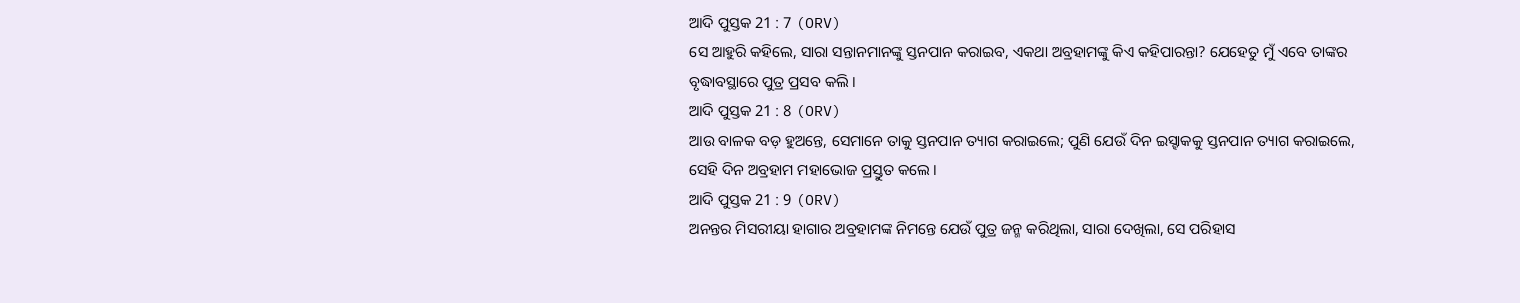ଆଦି ପୁସ୍ତକ 21 : 7 (ORV)
ସେ ଆହୁରି କହିଲେ, ସାରା ସନ୍ତାନମାନଙ୍କୁ ସ୍ତନପାନ କରାଇବ, ଏକଥା ଅବ୍ରହାମଙ୍କୁ କିଏ କହିପାରନ୍ତା? ଯେହେତୁ ମୁଁ ଏବେ ତାଙ୍କର ବୃଦ୍ଧାବସ୍ଥାରେ ପୁତ୍ର ପ୍ରସବ କଲି ।
ଆଦି ପୁସ୍ତକ 21 : 8 (ORV)
ଆଉ ବାଳକ ବଡ଼ ହୁଅନ୍ତେ, ସେମାନେ ତାକୁ ସ୍ତନପାନ ତ୍ୟାଗ କରାଇଲେ; ପୁଣି ଯେଉଁ ଦିନ ଇସ୍ହାକକୁ ସ୍ତନପାନ ତ୍ୟାଗ କରାଇଲେ, ସେହି ଦିନ ଅବ୍ରହାମ ମହାଭୋଜ ପ୍ରସ୍ତୁତ କଲେ ।
ଆଦି ପୁସ୍ତକ 21 : 9 (ORV)
ଅନନ୍ତର ମିସରୀୟା ହାଗାର ଅବ୍ରହାମଙ୍କ ନିମନ୍ତେ ଯେଉଁ ପୁତ୍ର ଜନ୍ମ କରିଥିଲା, ସାରା ଦେଖିଲା, ସେ ପରିହାସ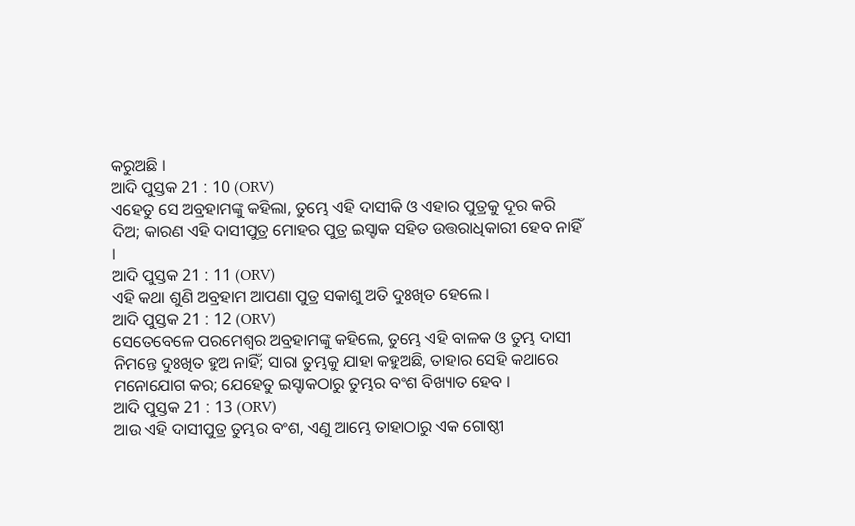କରୁଅଛି ।
ଆଦି ପୁସ୍ତକ 21 : 10 (ORV)
ଏହେତୁ ସେ ଅବ୍ରହାମଙ୍କୁ କହିଲା, ତୁମ୍ଭେ ଏହି ଦାସୀକି ଓ ଏହାର ପୁତ୍ରକୁ ଦୂର କରି ଦିଅ; କାରଣ ଏହି ଦାସୀପୁତ୍ର ମୋହର ପୁତ୍ର ଇସ୍ହାକ ସହିତ ଉତ୍ତରାଧିକାରୀ ହେବ ନାହିଁ ।
ଆଦି ପୁସ୍ତକ 21 : 11 (ORV)
ଏହି କଥା ଶୁଣି ଅବ୍ରହାମ ଆପଣା ପୁତ୍ର ସକାଶୁ ଅତି ଦୁଃଖିତ ହେଲେ ।
ଆଦି ପୁସ୍ତକ 21 : 12 (ORV)
ସେତେବେଳେ ପରମେଶ୍ଵର ଅବ୍ରହାମଙ୍କୁ କହିଲେ, ତୁମ୍ଭେ ଏହି ବାଳକ ଓ ତୁମ୍ଭ ଦାସୀ ନିମନ୍ତେ ଦୁଃଖିତ ହୁଅ ନାହିଁ; ସାରା ତୁମ୍ଭକୁ ଯାହା କହୁଅଛି, ତାହାର ସେହି କଥାରେ ମନୋଯୋଗ କର; ଯେହେତୁ ଇସ୍ହାକଠାରୁ ତୁମ୍ଭର ବଂଶ ବିଖ୍ୟାତ ହେବ ।
ଆଦି ପୁସ୍ତକ 21 : 13 (ORV)
ଆଉ ଏହି ଦାସୀପୁତ୍ର ତୁମ୍ଭର ବଂଶ, ଏଣୁ ଆମ୍ଭେ ତାହାଠାରୁ ଏକ ଗୋଷ୍ଠୀ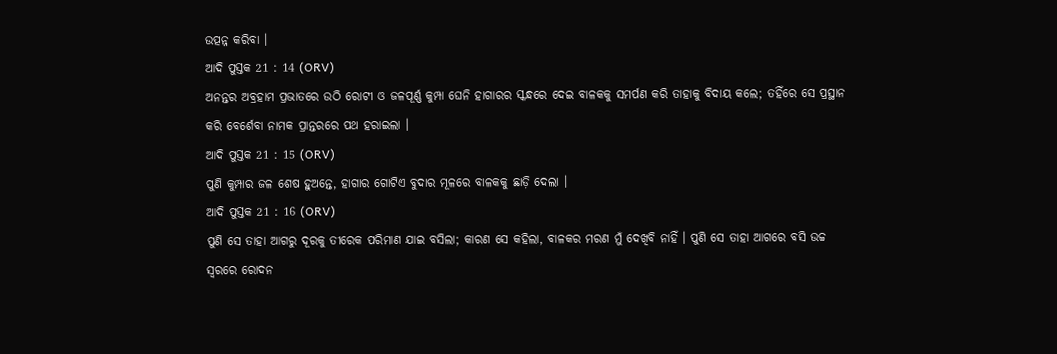ଉତ୍ପନ୍ନ କରିବା ।
ଆଦି ପୁସ୍ତକ 21 : 14 (ORV)
ଅନନ୍ତର ଅବ୍ରହାମ ପ୍ରଭାତରେ ଉଠି ରୋଟୀ ଓ ଜଳପୂର୍ଣ୍ଣ କୁମ୍ପା ଘେନି ହାଗାରର ସ୍କନ୍ଧରେ ଦେଇ ବାଳକକୁ ସମର୍ପଣ କରି ତାହାକୁ ବିଦାୟ କଲେ; ତହିଁରେ ସେ ପ୍ରସ୍ଥାନ କରି ବେର୍ଶେବା ନାମକ ପ୍ରାନ୍ତରରେ ପଥ ହରାଇଲା ।
ଆଦି ପୁସ୍ତକ 21 : 15 (ORV)
ପୁଣି କୁମ୍ପାର ଜଳ ଶେଷ ହୁଅନ୍ତେ, ହାଗାର ଗୋଟିଏ ବୁଦାର ମୂଳରେ ବାଳକକୁ ଛାଡ଼ି ଦେଲା ।
ଆଦି ପୁସ୍ତକ 21 : 16 (ORV)
ପୁଣି ସେ ତାହା ଆଗରୁ ଦୂରକୁ ତୀରେକ ପରିମାଣ ଯାଇ ବସିଲା; କାରଣ ସେ କହିଲା, ବାଳକର ମରଣ ମୁଁ ଦେଖିବି ନାହିଁ । ପୁଣି ସେ ତାହା ଆଗରେ ବସି ଉଚ୍ଚ ସ୍ଵରରେ ରୋଦନ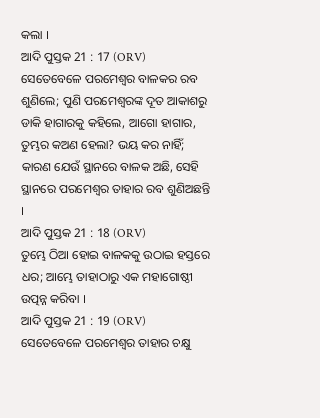କଲା ।
ଆଦି ପୁସ୍ତକ 21 : 17 (ORV)
ସେତେବେଳେ ପରମେଶ୍ଵର ବାଳକର ରବ ଶୁଣିଲେ; ପୁଣି ପରମେଶ୍ଵରଙ୍କ ଦୂତ ଆକାଶରୁ ଡାକି ହାଗାରକୁ କହିଲେ, ଆଗୋ ହାଗାର, ତୁମ୍ଭର କଅଣ ହେଲା? ଭୟ କର ନାହିଁ; କାରଣ ଯେଉଁ ସ୍ଥାନରେ ବାଳକ ଅଛି, ସେହି ସ୍ଥାନରେ ପରମେଶ୍ଵର ତାହାର ରବ ଶୁଣିଅଛନ୍ତି ।
ଆଦି ପୁସ୍ତକ 21 : 18 (ORV)
ତୁମ୍ଭେ ଠିଆ ହୋଇ ବାଳକକୁ ଉଠାଇ ହସ୍ତରେ ଧର; ଆମ୍ଭେ ତାହାଠାରୁ ଏକ ମହାଗୋଷ୍ଠୀ ଉତ୍ପନ୍ନ କରିବା ।
ଆଦି ପୁସ୍ତକ 21 : 19 (ORV)
ସେତେବେଳେ ପରମେଶ୍ଵର ତାହାର ଚକ୍ଷୁ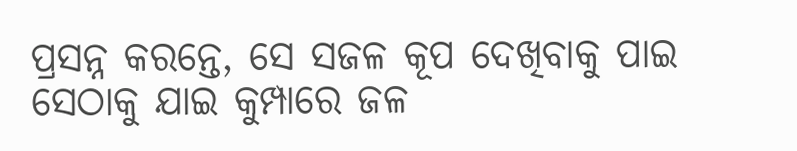ପ୍ରସନ୍ନ କରନ୍ତେ, ସେ ସଜଳ କୂପ ଦେଖିବାକୁ ପାଇ ସେଠାକୁ ଯାଇ କୁମ୍ପାରେ ଜଳ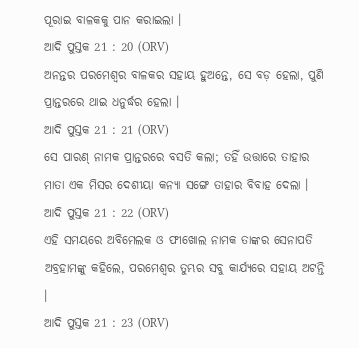ପୂରାଇ ବାଳକକୁ ପାନ କରାଇଲା ।
ଆଦି ପୁସ୍ତକ 21 : 20 (ORV)
ଅନନ୍ତର ପରମେଶ୍ଵର ବାଳକର ସହାୟ ହୁଅନ୍ତେ, ସେ ବଡ଼ ହେଲା, ପୁଣି ପ୍ରାନ୍ତରରେ ଥାଇ ଧନୁର୍ଦ୍ଧର ହେଲା ।
ଆଦି ପୁସ୍ତକ 21 : 21 (ORV)
ସେ ପାରଣ୍ ନାମକ ପ୍ରାନ୍ତରରେ ବସତି କଲା; ତହିଁ ଉତ୍ତାରେ ତାହାର ମାତା ଏକ ମିସର ଦେଶୀୟା କନ୍ୟା ସଙ୍ଗେ ତାହାର ବିବାହ ଦେଲା ।
ଆଦି ପୁସ୍ତକ 21 : 22 (ORV)
ଏହି ସମୟରେ ଅବିମେଲକ ଓ ଫୀଖୋଲ ନାମକ ତାଙ୍କର ସେନାପତି ଅବ୍ରହାମଙ୍କୁ କହିଲେ, ପରମେଶ୍ଵର ତୁମ୍ଭର ସବୁ କାର୍ଯ୍ୟରେ ସହାୟ ଅଟନ୍ତି ।
ଆଦି ପୁସ୍ତକ 21 : 23 (ORV)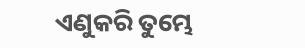ଏଣୁକରି ତୁମ୍ଭେ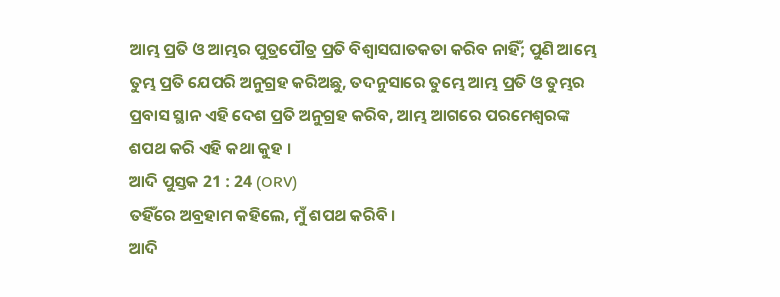ଆମ୍ଭ ପ୍ରତି ଓ ଆମ୍ଭର ପୁତ୍ରପୌତ୍ର ପ୍ରତି ବିଶ୍ଵାସଘାତକତା କରିବ ନାହିଁ; ପୁଣି ଆମ୍ଭେ ତୁମ୍ଭ ପ୍ରତି ଯେପରି ଅନୁଗ୍ରହ କରିଅଛୁ, ତଦନୁସାରେ ତୁମ୍ଭେ ଆମ୍ଭ ପ୍ରତି ଓ ତୁମ୍ଭର ପ୍ରବାସ ସ୍ଥାନ ଏହି ଦେଶ ପ୍ରତି ଅନୁଗ୍ରହ କରିବ, ଆମ୍ଭ ଆଗରେ ପରମେଶ୍ଵରଙ୍କ ଶପଥ କରି ଏହି କଥା କୁହ ।
ଆଦି ପୁସ୍ତକ 21 : 24 (ORV)
ତହିଁରେ ଅବ୍ରହାମ କହିଲେ, ମୁଁ ଶପଥ କରିବି ।
ଆଦି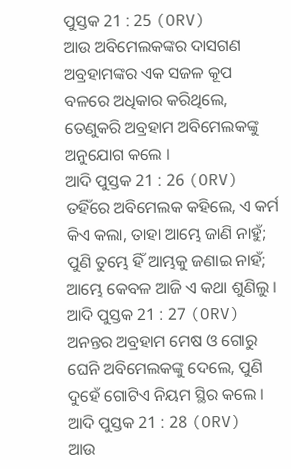ପୁସ୍ତକ 21 : 25 (ORV)
ଆଉ ଅବିମେଲକଙ୍କର ଦାସଗଣ ଅବ୍ରହାମଙ୍କର ଏକ ସଜଳ କୂପ ବଳରେ ଅଧିକାର କରିଥିଲେ, ତେଣୁକରି ଅବ୍ରହାମ ଅବିମେଲକଙ୍କୁ ଅନୁଯୋଗ କଲେ ।
ଆଦି ପୁସ୍ତକ 21 : 26 (ORV)
ତହିଁରେ ଅବିମେଲକ କହିଲେ, ଏ କର୍ମ କିଏ କଲା, ତାହା ଆମ୍ଭେ ଜାଣି ନାହୁଁ; ପୁଣି ତୁମ୍ଭେ ହିଁ ଆମ୍ଭକୁ ଜଣାଇ ନାହଁ; ଆମ୍ଭେ କେବଳ ଆଜି ଏ କଥା ଶୁଣିଲୁ ।
ଆଦି ପୁସ୍ତକ 21 : 27 (ORV)
ଅନନ୍ତର ଅବ୍ରହାମ ମେଷ ଓ ଗୋରୁ ଘେନି ଅବିମେଲକଙ୍କୁ ଦେଲେ, ପୁଣି ଦୁହେଁ ଗୋଟିଏ ନିୟମ ସ୍ଥିର କଲେ ।
ଆଦି ପୁସ୍ତକ 21 : 28 (ORV)
ଆଉ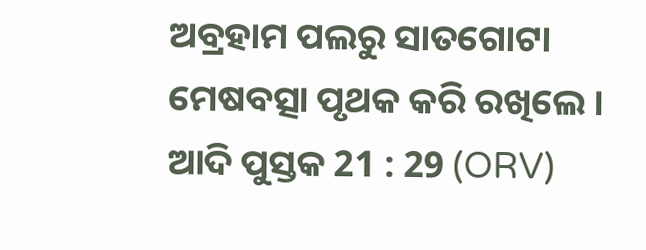ଅବ୍ରହାମ ପଲରୁ ସାତଗୋଟା ମେଷବତ୍ସା ପୃଥକ କରି ରଖିଲେ ।
ଆଦି ପୁସ୍ତକ 21 : 29 (ORV)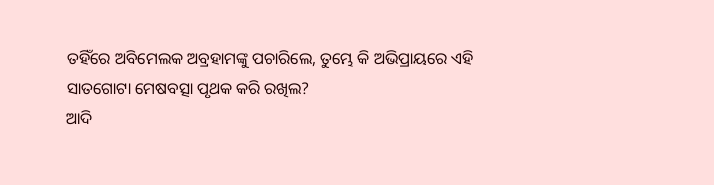ତହିଁରେ ଅବିମେଲକ ଅବ୍ରହାମଙ୍କୁ ପଚାରିଲେ, ତୁମ୍ଭେ କି ଅଭିପ୍ରାୟରେ ଏହି ସାତଗୋଟା ମେଷବତ୍ସା ପୃଥକ କରି ରଖିଲ?
ଆଦି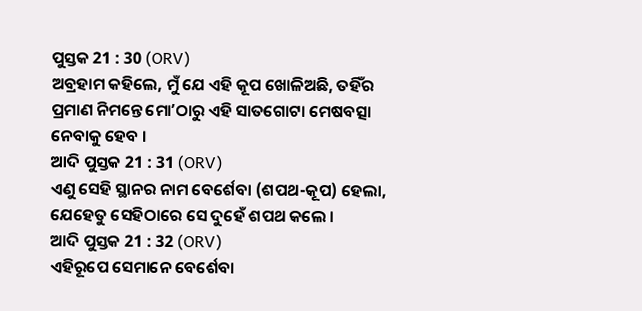ପୁସ୍ତକ 21 : 30 (ORV)
ଅବ୍ରହାମ କହିଲେ, ମୁଁ ଯେ ଏହି କୂପ ଖୋଳିଅଛି, ତହିଁର ପ୍ରମାଣ ନିମନ୍ତେ ମୋʼଠାରୁ ଏହି ସାତଗୋଟା ମେଷବତ୍ସା ନେବାକୁ ହେବ ।
ଆଦି ପୁସ୍ତକ 21 : 31 (ORV)
ଏଣୁ ସେହି ସ୍ଥାନର ନାମ ବେର୍ଶେବା (ଶପଥ-କୂପ) ହେଲା, ଯେହେତୁ ସେହିଠାରେ ସେ ଦୁହେଁ ଶପଥ କଲେ ।
ଆଦି ପୁସ୍ତକ 21 : 32 (ORV)
ଏହିରୂପେ ସେମାନେ ବେର୍ଶେବା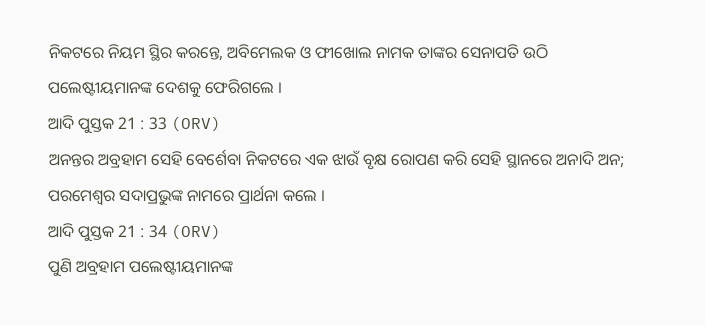ନିକଟରେ ନିୟମ ସ୍ଥିର କରନ୍ତେ, ଅବିମେଲକ ଓ ଫୀଖୋଲ ନାମକ ତାଙ୍କର ସେନାପତି ଉଠି ପଲେଷ୍ଟୀୟମାନଙ୍କ ଦେଶକୁ ଫେରିଗଲେ ।
ଆଦି ପୁସ୍ତକ 21 : 33 (ORV)
ଅନନ୍ତର ଅବ୍ରହାମ ସେହି ବେର୍ଶେବା ନିକଟରେ ଏକ ଝାଉଁ ବୃକ୍ଷ ରୋପଣ କରି ସେହି ସ୍ଥାନରେ ଅନାଦି ଅନ; ପରମେଶ୍ଵର ସଦାପ୍ରଭୁଙ୍କ ନାମରେ ପ୍ରାର୍ଥନା କଲେ ।
ଆଦି ପୁସ୍ତକ 21 : 34 (ORV)
ପୁଣି ଅବ୍ରହାମ ପଲେଷ୍ଟୀୟମାନଙ୍କ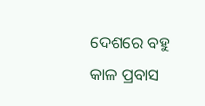ଦେଶରେ ବହୁ କାଳ ପ୍ରବାସ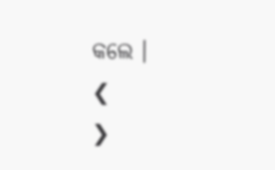କଲେ ।
❮
❯